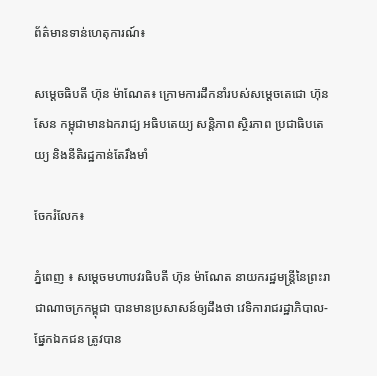ព័ត៌មានទាន់ហេតុការណ៍៖

សម្តេចធិបតី ហ៊ុន ម៉ាណែត៖ ក្រោមការដឹកនាំរបស់សម្តេចតេជោ ហ៊ុន សែន កម្ពុជាមានឯករាជ្យ អធិបតេយ្យ សន្តិភាព ស្ថិរភាព ប្រជាធិបតេយ្យ និងនីតិរដ្ឋកាន់តែរឹងមាំ

ចែករំលែក៖

ភ្នំពេញ ៖ សម្តេចមហាបវរធិបតី ហ៊ុន ម៉ាណែត នាយករដ្ឋមន្ត្រីនៃព្រះរាជាណាចក្រកម្ពុជា បានមានប្រសាសន៍ឲ្យដឹងថា វេទិការាជរដ្ឋាភិបាល-ផ្នែកឯកជន ត្រូវបាន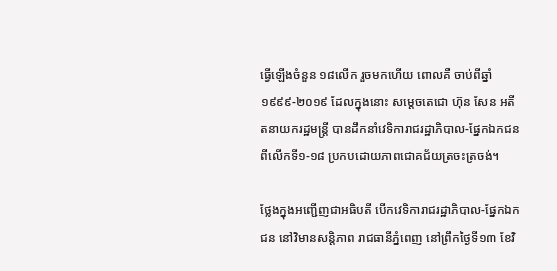ធ្វើឡើងចំនួន ១៨លើក រួចមកហើយ ពោលគឺ ចាប់ពីឆ្នាំ ១៩៩៩-២០១៩ ដែលក្នុងនោះ សម្តេចតេជោ ហ៊ុន សែន អតីតនាយករដ្ឋមន្ត្រី បានដឹកនាំវេទិការាជរដ្ឋាភិបាល-ផ្នែកឯកជន ពីលើកទី១-១៨ ប្រកបដោយភាពជោគជ័យត្រចះត្រចង់។

ថ្លែងក្នុងអញ្ជើញជាអធិបតី បើកវេទិការាជរដ្ឋាភិបាល-ផ្នែកឯកជន នៅវិមានសន្តិភាព រាជធានីភ្នំពេញ នៅព្រឹកថ្ងៃទី១៣ ខែវិ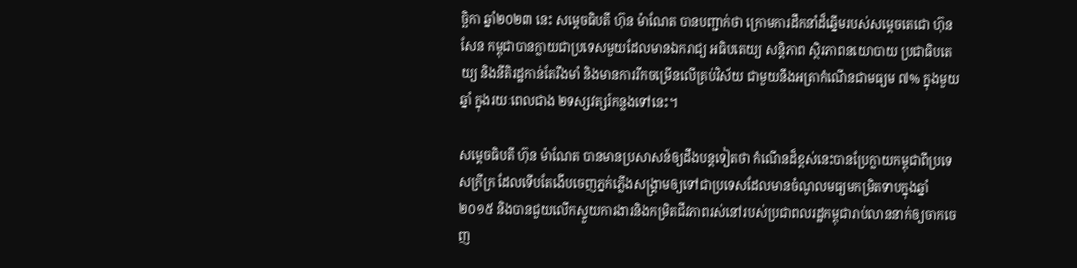ច្ឆិកា ឆ្នាំ២០២៣ នេះ សម្តេចធិបតី ហ៊ុន ម៉ាណែត បានបញ្ជាក់ថា ក្រោមការដឹកនាំដ៏ឆ្នើមរបស់សម្តេចតេជោ ហ៊ុន សែន កម្ពុជាបានក្លាយជាប្រទេសមួយដែលមានឯករាជ្យ អធិបតេយ្យ សន្តិភាព ស្ថិរភាពនយោបាយ ប្រជាធិបតេយ្យ និងនីតិរដ្ឋកាន់តែរឹងមាំ និងមានការរីកចម្រើនលើគ្រប់វិស័យ ជាមួយនឹងអត្រាកំណើនជាមធ្យម ៧% ក្នុងមួយឆ្នាំ ក្នុងរយៈពេលជាង ២ទស្សវត្សរ៍កន្លងទៅនេះ។

សម្តេចធិបតី ហ៊ុន ម៉ាណែត បានមានប្រសាសន៍ឲ្យដឹងបន្តទៀតថា កំណើនដ៏ខ្ពស់នេះបានប្រែក្លាយកម្ពុជាពីប្រទេសក្រីក្រ ដែលទើបតែងើបចេញភ្នក់ភ្លើងសង្គ្រាមឲ្យទៅជាប្រទេសដែលមានចំណូលមធ្យមកម្រិតទាបក្នុងឆ្នាំ២០១៥ និងបានជួយលើកស្ទួយការងារនិងកម្រិតជីវភាពរស់នៅរបស់ប្រជាពលរដ្ឋកម្ពុជារាប់លាននាក់ឲ្យចាកចេញ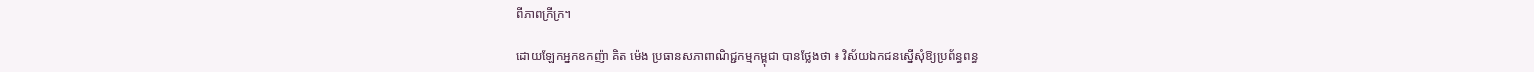ពីភាពក្រីក្រ។

ដោយឡែកអ្នកឧកញ៉ា គិត ម៉េង ប្រធានសភាពាណិជ្ជកម្មកម្ពុជា បានថ្លែងថា ៖ វិស័យឯកជនស្នើសុំឱ្យប្រព័ន្ធពន្ធ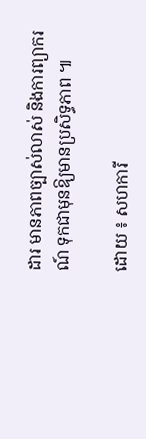ដារ មានភាពច្បាស់លាស់ និងការព្យាករណ៍ ទុកជាមុនឱ្យមានប្រសិទ្ធភាព ៕

ដោយ ៖ សហការី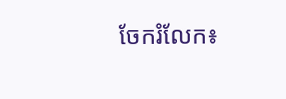ចែករំលែក៖